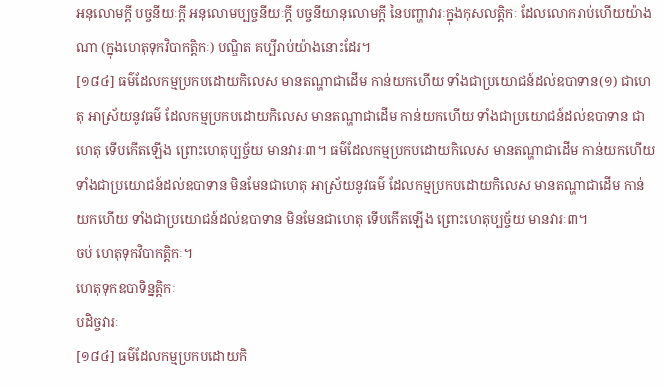អនុលោមក្តី បច្ចនីយៈក្តី អនុលោមប្បច្ចនីយៈក្តី បច្ចនីយានុលោមក្តី នៃបញ្ហាវារៈក្នុងកុសលត្តិកៈ ដែលលោករាប់ហើយយ៉ាងណា (ក្នុងហេតុទុកវិបាកត្តិកៈ) បណ្ឌិត គប្បីរាប់យ៉ាងនោះដែរ។
[១៨៤] ធម៌ដែលកម្មប្រកបដោយកិលេស មានតណ្ហាជាដើម កាន់យកហើយ ទាំងជាប្រយោជន៍ដល់ឧបាទាន(១) ជាហេតុ អាស្រ័យនូវធម៌ ដែលកម្មប្រកបដោយកិលេស មានតណ្ហាជាដើម កាន់យកហើយ ទាំងជាប្រយោជន៍ដល់ឧបាទាន ជាហេតុ ទើបកើតឡើង ព្រោះហេតុប្បច្ច័យ មានវារៈ៣។ ធម៌ដែលកម្មប្រកបដោយកិលេស មានតណ្ហាជាដើម កាន់យកហើយ ទាំងជាប្រយោជន៍ដល់ឧបាទាន មិនមែនជាហេតុ អាស្រ័យនូវធម៌ ដែលកម្មប្រកបដោយកិលេស មានតណ្ហាជាដើម កាន់យកហើយ ទាំងជាប្រយោជន៍ដល់ឧបាទាន មិនមែនជាហេតុ ទើបកើតឡើង ព្រោះហេតុប្បច្ច័យ មានវារៈ៣។
ចប់ ហេតុទុកវិបាកត្តិកៈ។
ហេតុទុកឧបាទិន្នត្តិកៈ
បដិច្ចវារៈ
[១៨៤] ធម៌ដែលកម្មប្រកបដោយកិ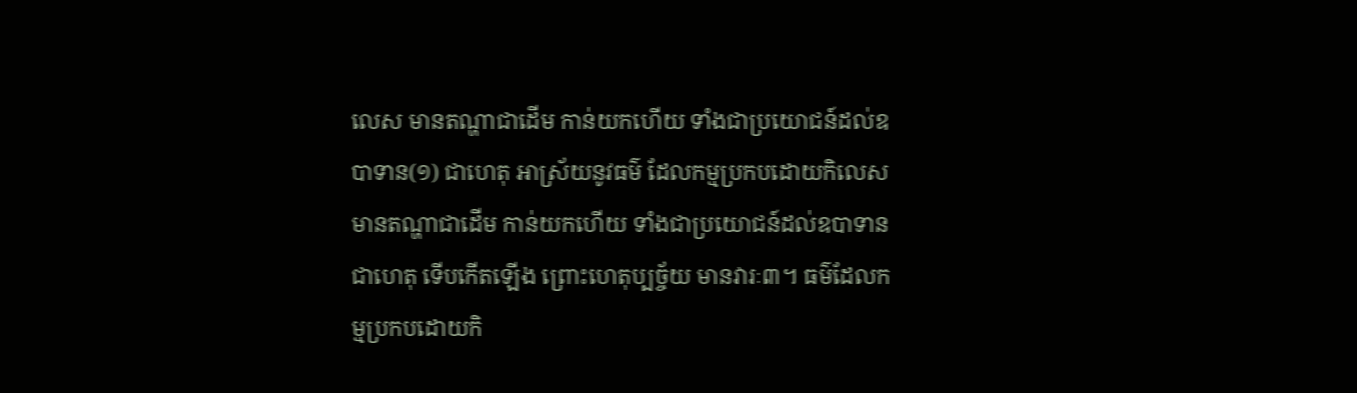លេស មានតណ្ហាជាដើម កាន់យកហើយ ទាំងជាប្រយោជន៍ដល់ឧបាទាន(១) ជាហេតុ អាស្រ័យនូវធម៌ ដែលកម្មប្រកបដោយកិលេស មានតណ្ហាជាដើម កាន់យកហើយ ទាំងជាប្រយោជន៍ដល់ឧបាទាន ជាហេតុ ទើបកើតឡើង ព្រោះហេតុប្បច្ច័យ មានវារៈ៣។ ធម៌ដែលកម្មប្រកបដោយកិ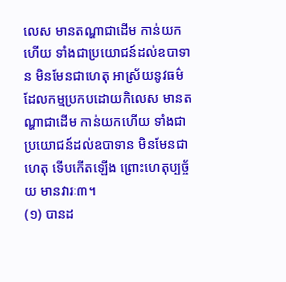លេស មានតណ្ហាជាដើម កាន់យកហើយ ទាំងជាប្រយោជន៍ដល់ឧបាទាន មិនមែនជាហេតុ អាស្រ័យនូវធម៌ ដែលកម្មប្រកបដោយកិលេស មានតណ្ហាជាដើម កាន់យកហើយ ទាំងជាប្រយោជន៍ដល់ឧបាទាន មិនមែនជាហេតុ ទើបកើតឡើង ព្រោះហេតុប្បច្ច័យ មានវារៈ៣។
(១) បានដ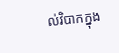ល់វិបាកក្នុង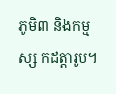ភូមិ៣ និងកម្មស្ស កដត្តារូប។